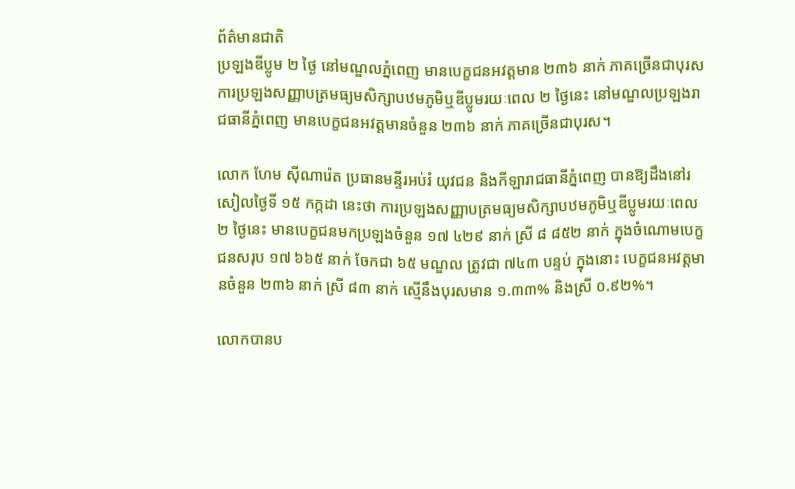ព័ត៌មានជាតិ
ប្រឡងឌីប្លូម ២ ថ្ងៃ នៅមណ្ឌលភ្នំពេញ មានបេក្ខជនអវត្តមាន ២៣៦ នាក់ ភាគច្រើនជាបុរស
ការប្រឡងសញ្ញាបត្រមធ្យមសិក្សាបឋមភូមិឬឌីប្លូមរយៈពេល ២ ថ្ងៃនេះ នៅមណ្ឌលប្រឡងរាជធានីភ្នំពេញ មានបេក្ខជនអវត្តមានចំនួន ២៣៦ នាក់ ភាគច្រើនជាបុរស។

លោក ហែម ស៊ីណារ៉េត ប្រធានមន្ទីរអប់រំ យុវជន និងកីឡារាជធានីភ្នំពេញ បានឱ្យដឹងនៅរសៀលថ្ងៃទី ១៥ កក្កដា នេះថា ការប្រឡងសញ្ញាបត្រមធ្យមសិក្សាបឋមភូមិឬឌីប្លូមរយៈពេល ២ ថ្ងៃនេះ មានបេក្ខជនមកប្រឡងចំនួន ១៧ ៤២៩ នាក់ ស្រី ៨ ៨៥២ នាក់ ក្នុងចំណោមបេក្ខជនសរុប ១៧ ៦៦៥ នាក់ ចែកជា ៦៥ មណ្ឌល ត្រូវជា ៧៤៣ បន្ទប់ ក្នុងនោះ បេក្ខជនអវត្តមានចំនួន ២៣៦ នាក់ ស្រី ៨៣ នាក់ ស្មើនឹងបុរសមាន ១.៣៣% និងស្រី ០.៩២%។

លោកបានប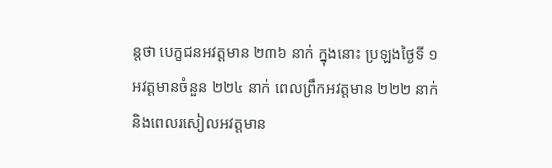ន្តថា បេក្ខជនអវត្តមាន ២៣៦ នាក់ ក្នុងនោះ ប្រឡងថ្ងៃទី ១ អវត្តមានចំនួន ២២៤ នាក់ ពេលព្រឹកអវត្តមាន ២២២ នាក់ និងពេលរសៀលអវត្តមាន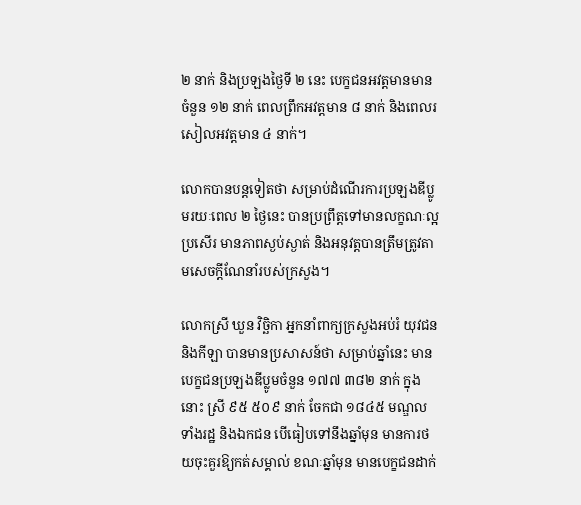២ នាក់ និងប្រឡងថ្ងៃទី ២ នេះ បេក្ខជនអវត្តមានមានចំនួន ១២ នាក់ ពេលព្រឹកអវត្តមាន ៨ នាក់ និងពេលរសៀលអវត្តមាន ៤ នាក់។

លោកបានបន្តទៀតថា សម្រាប់ដំណើរការប្រឡងឌីប្លូមរយៈពេល ២ ថ្ងៃនេះ បានប្រព្រឹត្តទៅមានលក្ខណៈល្អប្រសើរ មានភាពស្ងប់ស្ងាត់ និងអនុវត្តបានត្រឹមត្រូវតាមសេចក្តីណែនាំរបស់ក្រសួង។

លោកស្រី ឃួន វិច្ឆិកា អ្នកនាំពាក្យក្រសួងអប់រំ យុវជន និងកីឡា បានមានប្រសាសន៍ថា សម្រាប់ឆ្នាំនេះ មានបេក្ខជនប្រឡងឌីប្លូមចំនួន ១៧៧ ៣៨២ នាក់ ក្នុងនោះ ស្រី ៩៥ ៥០៩ នាក់ ចែកជា ១៨៤៥ មណ្ឌល ទាំងរដ្ឋ និងឯកជន បើធៀបទៅនឹងឆ្នាំមុន មានការថយចុះគួរឱ្យកត់សម្គាល់ ខណៈឆ្នាំមុន មានបេក្ខជនដាក់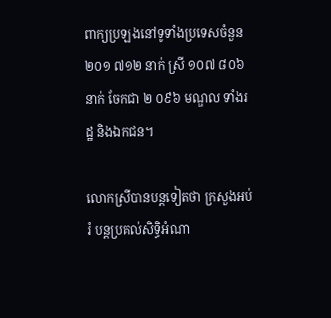ពាក្យប្រឡងនៅទូទាំងប្រទេសចំនួន ២០១ ៧១២ នាក់ ស្រី ១០៧ ៨០៦ នាក់ ចែកជា ២ ០៩៦ មណ្ឌល ទាំងរដ្ឋ និងឯកជន។

លោកស្រីបានបន្តទៀតថា ក្រសួងអប់រំ បន្តប្រគល់សិទ្ធិអំណា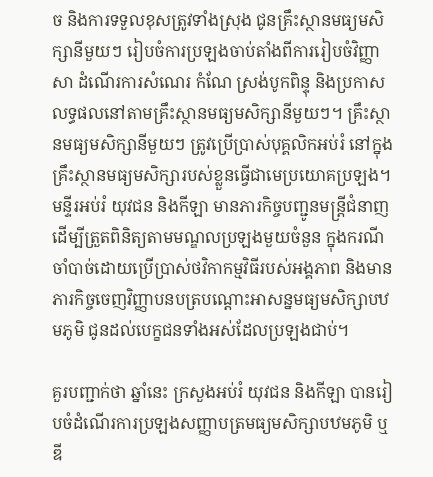ច និងការទទួលខុសត្រូវទាំងស្រុង ជូនគ្រឹះស្ថានមធ្យមសិក្សានីមួយៗ រៀបចំការប្រឡងចាប់តាំងពីការរៀបចំវិញ្ញាសា ដំណើរការសំណេរ កំណែ ស្រង់បូកពិន្ទុ និងប្រកាសលទ្ធផលនៅតាមគ្រឹះស្ថានមធ្យមសិក្សានីមួយៗ។ គ្រឹះស្ថានមធ្យមសិក្សានីមួយៗ ត្រូវប្រើប្រាស់បុគ្គលិកអប់រំ នៅក្នុងគ្រឹះស្ថានមធ្យមសិក្សារបស់ខ្លួនធ្វើជាមេប្រយោគប្រឡង។ មន្ទីរអប់រំ យុវជន និងកីឡា មានភារកិច្ចបញ្ជូនមន្ត្រីជំនាញ ដើម្បីត្រួតពិនិត្យតាមមណ្ឌលប្រឡងមួយចំនួន ក្នុងករណីចាំបាច់ដោយប្រើប្រាស់ថវិកាកម្មវិធីរបស់អង្គភាព និងមានភារកិច្ចចេញវិញ្ញាបនបត្របណ្តោះអាសន្នមធ្យមសិក្សាបឋមភូមិ ជូនដល់បេក្ខជនទាំងអស់ដែលប្រឡងជាប់។

គួរបញ្ជាក់ថា ឆ្នាំនេះ ក្រសួងអប់រំ យុវជន និងកីឡា បានរៀបចំដំណើរការប្រឡងសញ្ញាបត្រមធ្យមសិក្សាបឋមភូមិ ឬឌី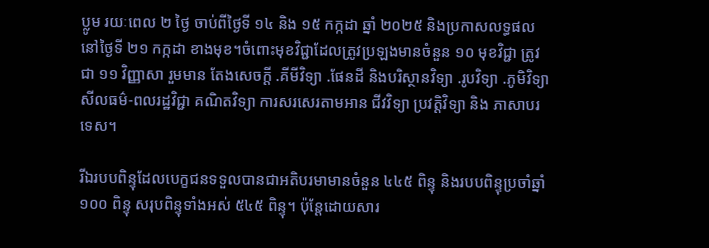ប្លូម រយៈពេល ២ ថ្ងៃ ចាប់ពីថ្ងៃទី ១៤ និង ១៥ កក្កដា ឆ្នាំ ២០២៥ និងប្រកាសលទ្ធផលនៅថ្ងៃទី ២១ កក្កដា ខាងមុខ។ចំពោះមុខវិជ្ជាដែលត្រូវប្រឡងមានចំនួន ១០ មុខវិជ្ជា ត្រូវជា ១១ វិញ្ញាសា រួមមាន តែងសេចក្ដី .គីមីវិទ្យា .ផែនដី និងបរិស្ថានវិទ្យា .រូបវិទ្យា .ភូមិវិទ្យា សីលធម៌-ពលរដ្ឋវិជ្ជា គណិតវិទ្យា ការសរសេរតាមអាន ជីវវិទ្យា ប្រវត្តិវិទ្យា និង ភាសាបរទេស។

រីឯរបបពិន្ទុដែលបេក្ខជនទទួលបានជាអតិបរមាមានចំនួន ៤៤៥ ពិន្ទុ និងរបបពិន្ទុប្រចាំឆ្នាំ ១០០ ពិន្ទុ សរុបពិន្ទុទាំងអស់ ៥៤៥ ពិន្ទុ។ ប៉ុន្តែដោយសារ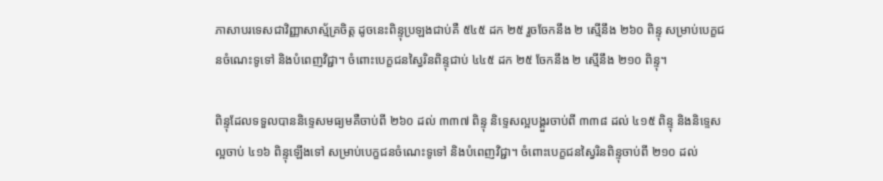ភាសាបរទេសជាវិញ្ញាសាស្ម័គ្រចិត្ត ដូចនេះពិន្ទុប្រឡងជាប់គឺ ៥៤៥ ដក ២៥ រួចចែកនឹង ២ ស្មើនឹង ២៦០ ពិន្ទុ សម្រាប់បេក្ខជនចំណេះទូទៅ និងបំពេញវិជ្ជា។ ចំពោះបេក្ខជនស្វៃរិនពិន្ទុជាប់ ៤៤៥ ដក ២៥ ចែកនឹង ២ ស្មើនឹង ២១០ ពិន្ទុ។

ពិន្ទុដែលទទួលបាននិទ្ទេសមធ្យមគឺចាប់ពី ២៦០ ដល់ ៣៣៧ ពិន្ទុ និទ្ទេសល្អបង្គួរចាប់ពី ៣៣៨ ដល់ ៤១៥ ពិន្ទុ និងនិទ្ទេសល្អចាប់ ៤១៦ ពិន្ទុឡើងទៅ សម្រាប់បេក្ខជនចំណេះទូទៅ និងបំពេញវិជ្ជា។ ចំពោះបេក្ខជនស្វៃរិនពិន្ទុចាប់ពី ២១០ ដល់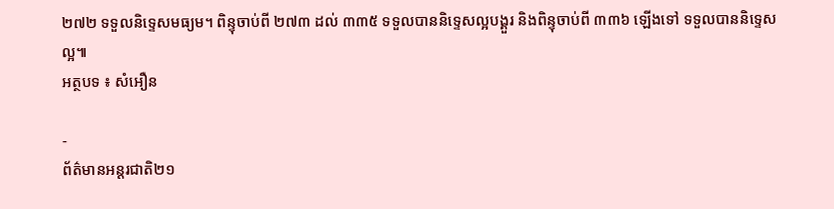២៧២ ទទួលនិទ្ទេសមធ្យម។ ពិន្ទុចាប់ពី ២៧៣ ដល់ ៣៣៥ ទទួលបាននិទ្ទេសល្អបង្គួរ និងពិន្ទុចាប់ពី ៣៣៦ ឡើងទៅ ទទួលបាននិទ្ទេសល្អ៕
អត្ថបទ ៖ សំអឿន

-
ព័ត៌មានអន្ដរជាតិ២១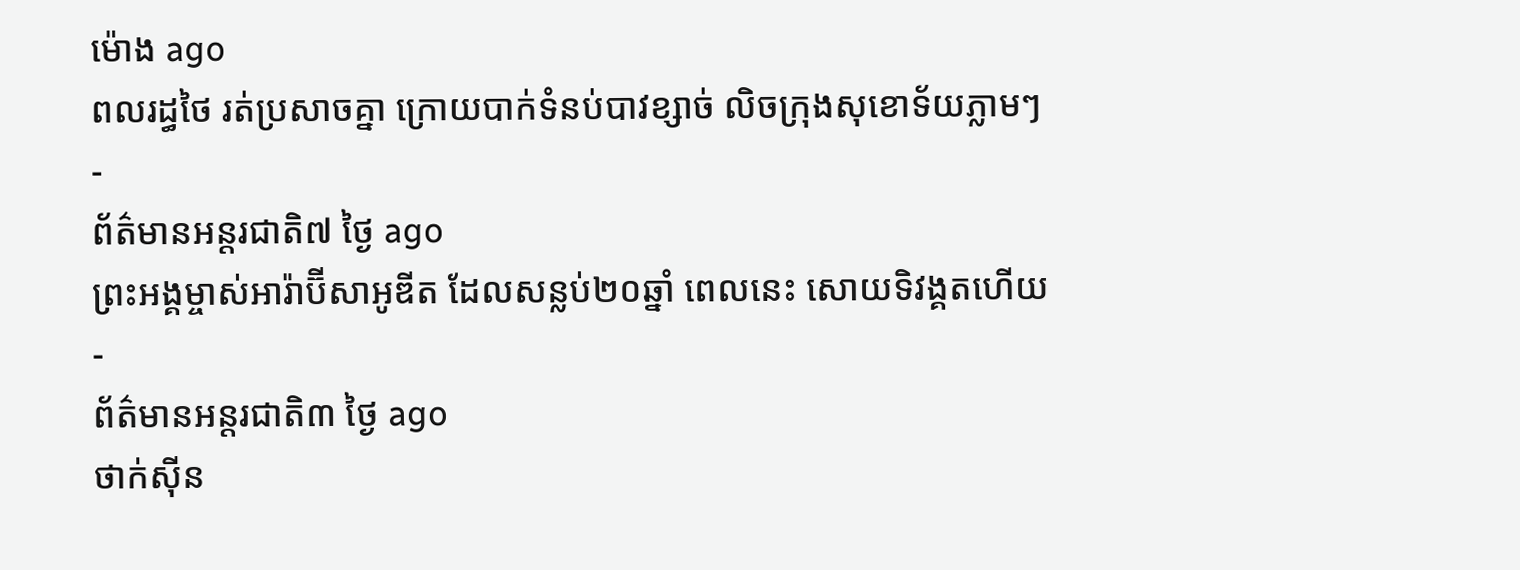ម៉ោង ago
ពលរដ្ធថៃ រត់ប្រសាចគ្នា ក្រោយបាក់ទំនប់បាវខ្សាច់ លិចក្រុងសុខោទ័យភ្លាមៗ
-
ព័ត៌មានអន្ដរជាតិ៧ ថ្ងៃ ago
ព្រះអង្គម្ចាស់អារ៉ាប៊ីសាអូឌីត ដែលសន្លប់២០ឆ្នាំ ពេលនេះ សោយទិវង្គតហើយ
-
ព័ត៌មានអន្ដរជាតិ៣ ថ្ងៃ ago
ថាក់ស៊ីន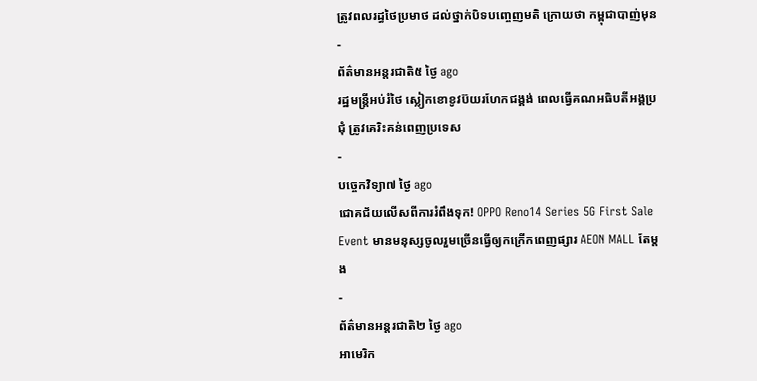ត្រូវពលរដ្ធថៃប្រមាថ ដល់ថ្នាក់បិទបញ្ចេញមតិ ក្រោយថា កម្ពុជាបាញ់មុន
-
ព័ត៌មានអន្ដរជាតិ៥ ថ្ងៃ ago
រដ្ឋមន្ត្រីអប់រំថៃ ស្លៀកខោខូវប៊យរហែកជង្គង់ ពេលធ្វើគណអធិបតីអង្គប្រជុំ ត្រូវគេរិះគន់ពេញប្រទេស
-
បច្ចេកវិទ្យា៧ ថ្ងៃ ago
ជោគជ័យលើសពីការរំពឹងទុក! OPPO Reno14 Series 5G First Sale Event មានមនុស្សចូលរួមច្រើនធ្វើឲ្យកក្រើកពេញផ្សារ AEON MALL តែម្តង
-
ព័ត៌មានអន្ដរជាតិ២ ថ្ងៃ ago
អាមេរិក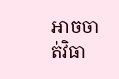អាចចាត់វិធា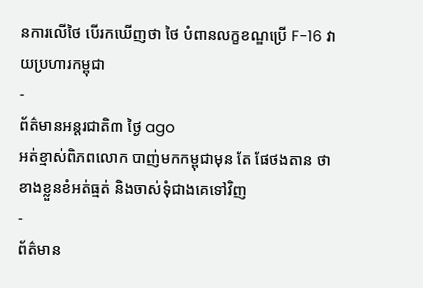នការលើថៃ បើរកឃើញថា ថៃ បំពានលក្ខខណ្ឌប្រើ F-16 វាយប្រហារកម្ពុជា
-
ព័ត៌មានអន្ដរជាតិ៣ ថ្ងៃ ago
អត់ខ្មាស់ពិភពលោក បាញ់មកកម្ពុជាមុន តែ ផែថងតាន ថា ខាងខ្លួនខំអត់ធ្មត់ និងចាស់ទុំជាងគេទៅវិញ
-
ព័ត៌មាន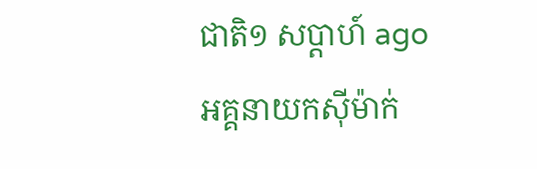ជាតិ១ សប្តាហ៍ ago
អគ្គនាយកស៊ីម៉ាក់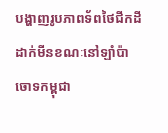បង្ហាញរូបភាពទ័ពថៃជីកដីដាក់មីនខណៈនៅឡាំប៉ាចោទកម្ពុជា